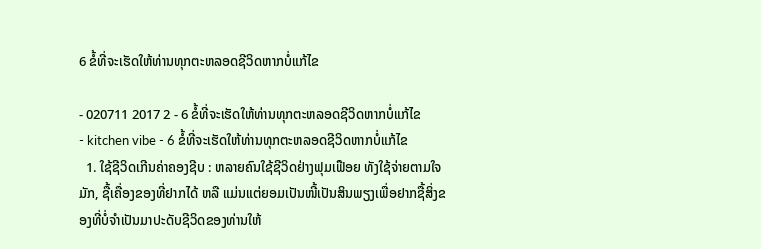6 ຂໍ້ທີ່ຈະເຮັດໃຫ້ທ່ານທຸກຕະຫລອດຊີວິດຫາກບໍ່ແກ້ໄຂ

- 020711 2017 2 - 6 ຂໍ້ທີ່ຈະເຮັດໃຫ້ທ່ານທຸກຕະຫລອດຊີວິດຫາກບໍ່ແກ້ໄຂ
- kitchen vibe - 6 ຂໍ້ທີ່ຈະເຮັດໃຫ້ທ່ານທຸກຕະຫລອດຊີວິດຫາກບໍ່ແກ້ໄຂ
  1. ໃຊ້ຊີວິດເກີນຄ່າຄອງຊີບ : ຫລາຍຄົນໃຊ້ຊີວິດຢ່າງຟຸມເຟືອຍ ທັງໃຊ້ຈ່າຍຕາມໃຈມັກ, ຊື້ເຄື່ອງຂອງທີ່ຢາກໄດ້ ຫລື ແມ່ນແຕ່ຍອມເປັນໜີ້ເປັນສິນພຽງເພື່ອຢາກຊື້ສິ່ງຂອງທີ່ບໍ່ຈຳເປັນມາປະດັບຊີວິດຂອງທ່ານໃຫ້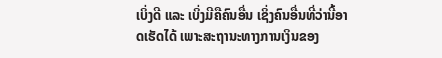ເບິ່ງດີ ແລະ ເບິ່ງມີຄືຄົນອື່ນ ເຊິ່ງຄົນອື່ນທີ່ວ່ານີ້ອາດເຮັດໄດ້ ເພາະສະຖານະທາງການເງິນຂອງ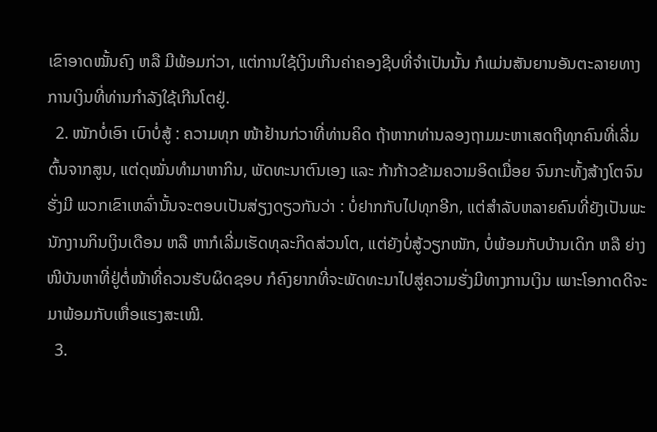ເຂົາອາດໝັ້ນຄົງ ຫລື ມີພ້ອມກ່ວາ, ແຕ່ການໃຊ້ເງິນເກີນຄ່າຄອງຊີບທີ່ຈຳເປັນນັ້ນ ກໍແມ່ນສັນຍານອັນຕະລາຍທາງການເງິນທີ່ທ່ານກຳລັງໃຊ້ເກີນໂຕຢູ່.
  2. ໜັກບໍ່ເອົາ ເບົາບໍ່ສູ້ : ຄວາມທຸກ ໜ້າຢ້ານກ່ວາທີ່ທ່ານຄິດ ຖ້າຫາກທ່ານລອງຖາມມະຫາເສດຖີທຸກຄົນທີ່ເລີ່ມຕົ້ນຈາກສູນ, ແຕ່ດຸໝັ່ນທຳມາຫາກິນ, ພັດທະນາຕົນເອງ ແລະ ກ້າກ້າວຂ້າມຄວາມອິດເມື່ອຍ ຈົນກະທັ້ງສ້າງໂຕຈົນຮັ່ງມີ ພວກເຂົາເຫລົ່ານັ້ນຈະຕອບເປັນສ່ຽງດຽວກັນວ່າ : ບໍ່ຢາກກັບໄປທຸກອີກ, ແຕ່ສຳລັບຫລາຍຄົນທີ່ຍັງເປັນພະນັກງານກິນເງິນເດືອນ ຫລື ຫາກໍເລີ່ມເຮັດທຸລະກິດສ່ວນໂຕ, ແຕ່ຍັງບໍ່ສູ້ວຽກໜັກ, ບໍ່ພ້ອມກັບບ້ານເດິກ ຫລື ຍ່າງໜີບັນຫາທີ່ຢູ່ຕໍ່ໜ້າທີ່ຄວນຮັບຜິດຊອບ ກໍຄົງຍາກທີ່ຈະພັດທະນາໄປສູ່ຄວາມຮັ່ງມີທາງການເງິນ ເພາະໂອກາດດີຈະມາພ້ອມກັບເຫື່ອແຮງສະເໝີ.
  3.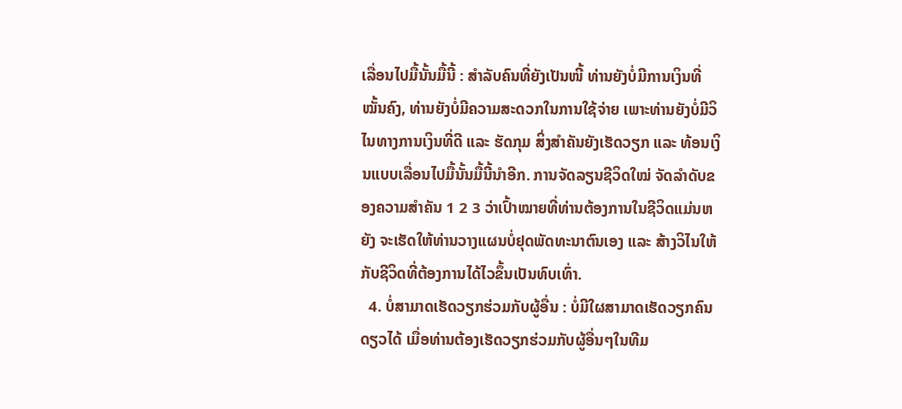ເລື່ອນໄປມື້ນັ້ນມື້ນີ້ : ສຳລັບຄົນທີ່ຍັງເປັນໜີ້ ທ່ານຍັງບໍ່ມີການເງິນທີ່ໝັ້ນຄົງ, ທ່ານຍັງບໍ່ມີຄວາມສະດວກໃນການໃຊ້ຈ່າຍ ເພາະທ່ານຍັງບໍ່ມີວິໄນທາງການເງິນທີ່ດີ ແລະ ຮັດກຸມ ສິ່ງສຳຄັນຍັງເຮັດວຽກ ແລະ ທ້ອນເງິນແບບເລື່ອນໄປມື້ນັ້ນມື້ນີ້ນຳອີກ. ການຈັດລຽນຊີວິດໃໝ່ ຈັດລຳດັບຂອງຄວາມສຳຄັນ 1 2 3 ວ່າເປົ້າໝາຍທີ່ທ່ານຕ້ອງການໃນຊີວິດແມ່ນຫຍັງ ຈະເຮັດໃຫ້ທ່ານວາງແຜນບໍ່ຢຸດພັດທະນາຕົນເອງ ແລະ ສ້າງວິໄນໃຫ້ກັບຊີວິດທີ່ຕ້ອງການໄດ້ໄວຂຶ້ນເປັນທົບເທົ່າ.
  4. ບໍ່ສາມາດເຮັດວຽກຮ່ວມກັບຜູ້ອື່ນ : ບໍ່ມີໃຜສາມາດເຮັດວຽກຄົນດຽວໄດ້ ເມື່ອທ່ານຕ້ອງເຮັດວຽກຮ່ວມກັບຜູ້ອື່ນໆໃນທີມ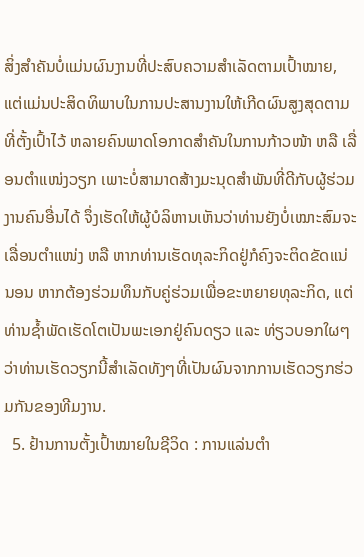ສິ່ງສຳຄັນບໍ່ແມ່ນຜົນງານທີ່ປະສົບຄວາມສຳເລັດຕາມເປົ້າໝາຍ, ແຕ່ແມ່ນປະສິດທິພາບໃນການປະສານງານໃຫ້ເກີດຜົນສູງສຸດຕາມທີ່ຕັ້ງເປົ້າໄວ້ ຫລາຍຄົນພາດໂອກາດສຳຄັນໃນການກ້າວໜ້າ ຫລື ເລື່ອນຕຳແໜ່ງວຽກ ເພາະບໍ່ສາມາດສ້າງມະນຸດສຳພັນທີ່ດີກັບຜູ້ຮ່ວມງານຄົນອື່ນໄດ້ ຈຶ່ງເຮັດໃຫ້ຜູ້ບໍລິຫານເຫັນວ່າທ່ານຍັງບໍ່ເໝາະສົມຈະເລື່ອນຕຳແໜ່ງ ຫລື ຫາກທ່ານເຮັດທຸລະກິດຢູ່ກໍຄົງຈະຕິດຂັດແນ່ນອນ ຫາກຕ້ອງຮ່ວມທຶນກັບຄູ່ຮ່ວມເພື່ອຂະຫຍາຍທຸລະກິດ, ແຕ່ທ່ານຊ້ຳພັດເຮັດໂຕເປັນພະເອກຢູ່ຄົນດຽວ ແລະ ທ່ຽວບອກໃຜໆວ່າທ່ານເຮັດວຽກນີ້ສຳເລັດທັງໆທີ່ເປັນຜົນຈາກການເຮັດວຽກຮ່ວມກັນຂອງທີມງານ.
  5. ຢ້ານການຕັ້ງເປົ້າໝາຍໃນຊີວິດ : ການແລ່ນຕຳ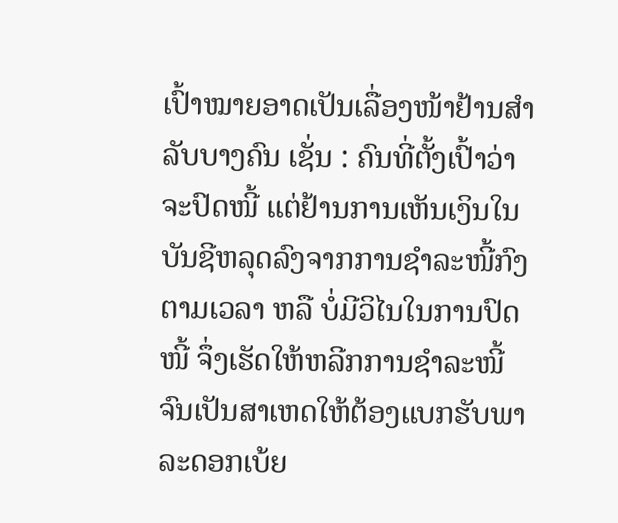ເປົ້າໝາຍອາດເປັນເລື່ອງໜ້າຢ້ານສຳລັບບາງຄົນ ເຊັ່ນ : ຄົນທີ່ຕັ້ງເປົ້າວ່າ ຈະປົດໜີ້ ແຕ່ຢ້ານການເຫັນເງິນໃນບັນຊີຫລຸດລົງຈາກການຊຳລະໜີ້ກົງຕາມເວລາ ຫລື ບໍ່ມີວິໄນໃນການປົດໜີ້ ຈຶ່ງເຮັດໃຫ້ຫລີກການຊຳລະໜີ້ ຈົນເປັນສາເຫດໃຫ້ຕ້ອງແບກຮັບພາລະດອກເບ້ຍ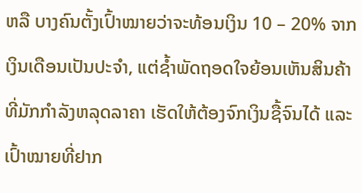ຫລື ບາງຄົນຕັ້ງເປົ້າໝາຍວ່າຈະທ້ອນເງິນ 10 – 20% ຈາກເງິນເດືອນເປັນປະຈຳ, ແຕ່ຊ້ຳພັດຖອດໃຈຍ້ອນເຫັນສິນຄ້າທີ່ມັກກຳລັງຫລຸດລາຄາ ເຮັດໃຫ້ຕ້ອງຈົກເງິນຊື້ຈົນໄດ້ ແລະ ເປົ້າໝາຍທີ່ຢາກ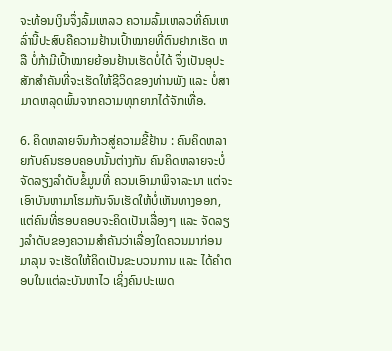ຈະທ້ອນເງິນຈຶ່ງລົ້ມເຫລວ ຄວາມລົ້ມເຫລວທີ່ຄົນເຫລົ່ານີ້ປະສົບຄືຄວາມຢ້ານເປົ້າໝາຍທີ່ຕົນຢາກເຮັດ ຫລື ບໍ່ກ້າມີເປົ້າໝາຍຍ້ອນຢ້ານເຮັດບໍ່ໄດ້ ຈຶ່ງເປັນອຸປະສັກສຳຄັນທີ່ຈະເຮັດໃຫ້ຊີວິດຂອງທ່ານພັງ ແລະ ບໍ່ສາມາດຫລຸດພົ້ນຈາກຄວາມທຸກຍາກໄດ້ຈັກເທື່ອ.

6. ຄິດຫລາຍຈົນກ້າວສູ່ຄວາມຂີ້ຢ້ານ : ຄົນຄິດຫລາຍກັບຄົນຮອບຄອບນັ້ນຕ່າງກັນ ຄົນຄິດຫລາຍຈະບໍ່ຈັດລຽງລຳດັບຂໍ້ມູນທີ່ ຄວນເອົາມາພິຈາລະນາ ແຕ່ຈະເອົາບັນຫາມາໂຮມກັນຈົນເຮັດໃຫ້ບໍ່ເຫັນທາງອອກ, ແຕ່ຄົນທີ່ຮອບຄອບຈະຄິດເປັນເລື່ອງໆ ແລະ ຈັດລຽງລຳດັບຂອງຄວາມສຳຄັນວ່າເລື່ອງໃດຄວນມາກ່ອນມາລຸນ ຈະເຮັດໃຫ້ຄິດເປັນຂະບວນການ ແລະ ໄດ້ຄຳຕອບໃນແຕ່ລະບັນຫາໄວ ເຊິ່ງຄົນປະເພດ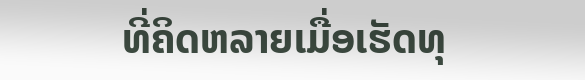ທີ່ຄິດຫລາຍເມື່ອເຮັດທຸ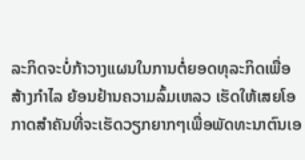ລະກິດຈະບໍ່ກ້າວາງແຜນໃນການຕໍ່ຍອດທຸລະກິດເພື່ອສ້າງກຳໄລ ຍ້ອນຢ້ານຄວາມລົ້ມເຫລວ ເຮັດໃຫ້ເສຍໂອກາດສຳຄັນທີ່ຈະເຮັດວຽກຍາກໆເພື່ອພັດທະນາຕົນເອ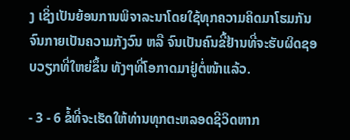ງ ເຊິ່ງເປັນຍ້ອນການພິຈາລະນາໂດຍໃຊ້ທຸກຄວາມຄິດມາໂຮມກັນ ຈົນກາຍເປັນຄວາມກັງວົນ ຫລື ຈົນເປັນຄົນຂີ້ຢ້ານທີ່ຈະຮັບຜິດຊອບວຽກທີ່ໃຫຍ່ຂຶ້ນ ທັງໆທີ່ໂອກາດມາຢູ່ຕໍ່ໜ້າແລ້ວ.

- 3 - 6 ຂໍ້ທີ່ຈະເຮັດໃຫ້ທ່ານທຸກຕະຫລອດຊີວິດຫາກ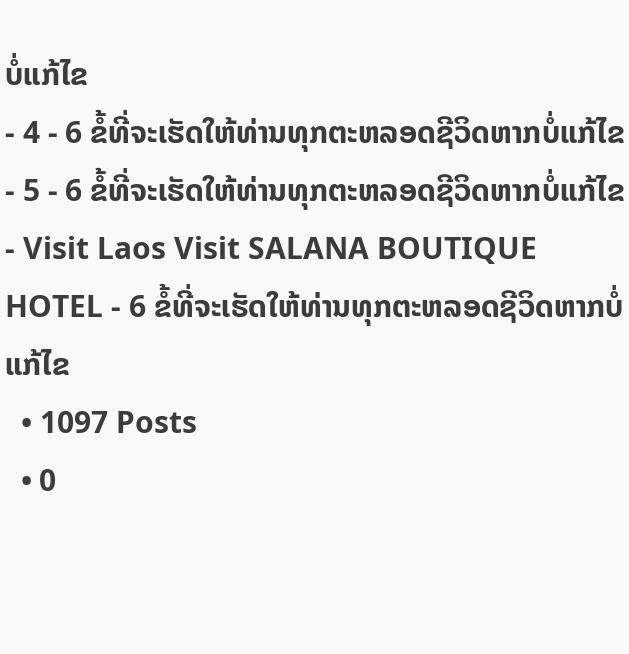ບໍ່ແກ້ໄຂ
- 4 - 6 ຂໍ້ທີ່ຈະເຮັດໃຫ້ທ່ານທຸກຕະຫລອດຊີວິດຫາກບໍ່ແກ້ໄຂ
- 5 - 6 ຂໍ້ທີ່ຈະເຮັດໃຫ້ທ່ານທຸກຕະຫລອດຊີວິດຫາກບໍ່ແກ້ໄຂ
- Visit Laos Visit SALANA BOUTIQUE HOTEL - 6 ຂໍ້ທີ່ຈະເຮັດໃຫ້ທ່ານທຸກຕະຫລອດຊີວິດຫາກບໍ່ແກ້ໄຂ
  • 1097 Posts
  • 0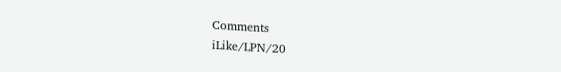Comments
iLike/LPN/20